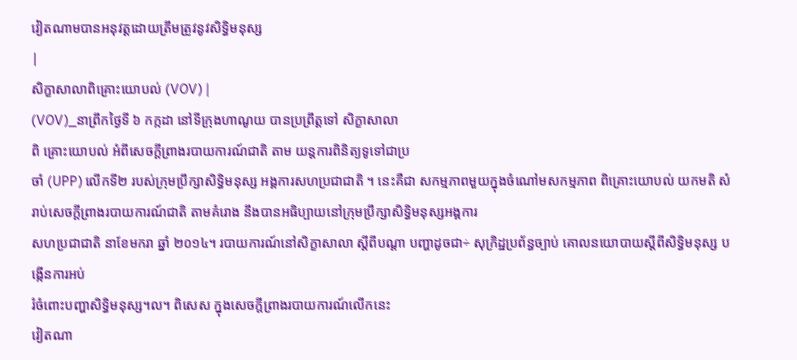វៀតណាមបានអនុវត្តដោយត្រឹមត្រូវនូវសិទ្ធិមនុស្ស
|
សិក្ខាសាលាពិគ្រោះយោបល់ (VOV) |
(VOV)_នាព្រឹកថ្ងៃទី ៦ កក្កដា នៅទីក្រុងហាណូយ បានប្រព្រឹត្តទៅ សិក្ខាសាលា
ពិ គ្រោះយោបល់ អំពីសេចក្ដីព្រាងរបាយការណ៍ជាតិ តាម យន្តការពិនិត្យទូទៅជាប្រ
ចាំ (UPP) លើកទី២ របស់ក្រុមប្រឹក្សាសិទ្ធិមនុស្ស អង្គការសហប្រជាជាតិ ។ នេះគឺជា សកម្មភាពមួយក្នុងចំណៅមសកម្មភាព ពិគ្រោះយោបល់ យកមតិ សំរាប់សេចក្ដីព្រាងរបាយការណ៍ជាតិ តាមគំរោង នឹងបានអធិប្បាយនៅក្រុមប្រឹក្សាសិទ្ធិមនុស្សអង្គការ
សហប្រជាជាតិ នាខែមករា ឆ្នាំ ២០១៤។ របាយការណ៍នៅសិក្ខាសាលា ស្ដីពីបណ្ដា បញ្ហាដូចជា÷ សុក្រិដ្ឋប្រព័ន្ធច្បាប់ គោលនយោបាយស្ដីពីសិទ្ធិមនុស្ស បង្កើនការអប់
រំចំពោះបញ្ហាសិទ្ធិមនុស្ស។ល។ ពិសេស ក្នុងសេចក្ដីព្រាងរបាយការណ៍លើកនេះ
វៀតណា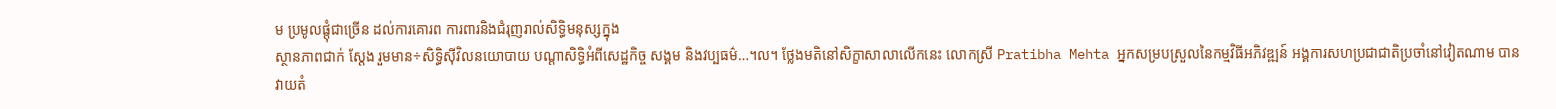ម ប្រមូលផ្តុំជាច្រើន ដល់ការគោរព ការពារនិងជំរុញរាល់សិទ្ធិមនុស្សក្នុង
ស្ថានភាពជាក់ ស្ដែង រួមមាន÷សិទ្ធិស៊ីវិលនយោបាយ បណ្ដាសិទ្ធិអំពីសេដ្ឋកិច្ច សង្គម និងវប្បធម៌…។ល។ ថ្លែងមតិនៅសិក្ខាសាលាលើកនេះ លោកស្រី Pratibha Mehta អ្នកសម្របស្រួលនៃកម្មវិធីអភិវឌ្ឍន៍ អង្គការសហប្រជាជាតិប្រចាំនៅវៀតណាម បាន
វាយតំ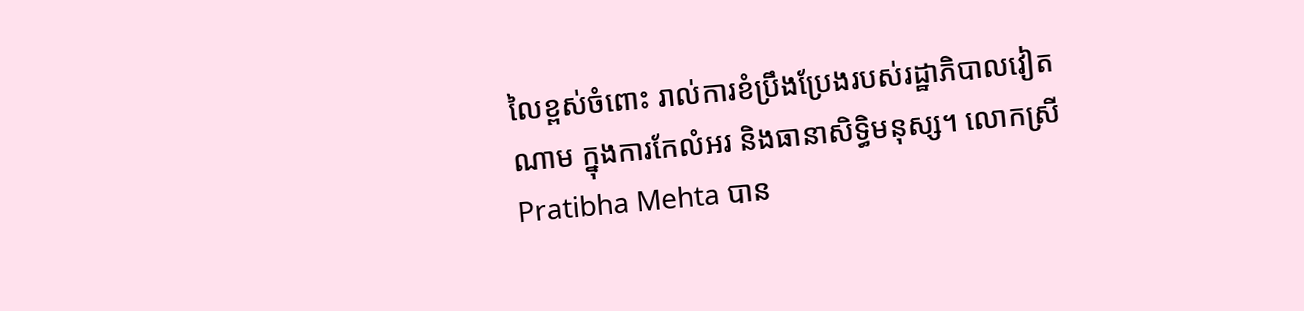លៃខ្ពស់ចំពោះ រាល់ការខំប្រឹងប្រែងរបស់រដ្ឋាភិបាលវៀតណាម ក្នុងការកែលំអរ និងធានាសិទ្ធិមនុស្ស។ លោកស្រី Pratibha Mehta បាន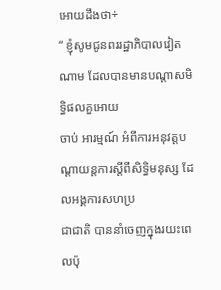អោយដឹងថា÷
“ ខ្ញុំសូមជូនពររដ្ឋាភិបាលវៀតណាម ដែលបានមានបណ្ដាសមិទ្ធិផលគួអោយ
ចាប់ អារម្មណ៍ អំពីការអនុវត្តបណ្ដាយន្តការស្ដីពីសិទ្ធិមនុស្ស ដែលអង្គការសហប្រ
ជាជាតិ បាននាំចេញក្នុងរយះពេលប៉ុ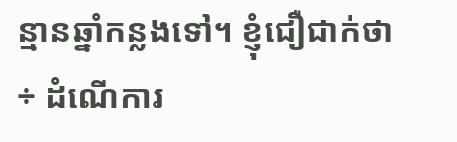ន្មានឆ្នាំកន្លងទៅ។ ខ្ញុំជឿជាក់ថា÷ ដំណើការ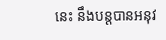នេះ នឹងបន្តបានអនុវ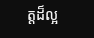ត្តដ៏ល្អ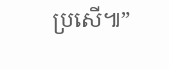ប្រសើ៕”